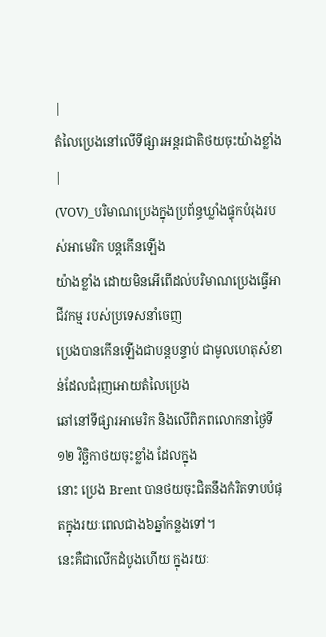|
តំលៃប្រេងនៅលើទីផ្សារអន្តរជាតិថយចុះយ៉ាងខ្លាំង |
(VOV)_បរិមាណប្រេងក្នុងប្រព័ន្ធឃ្លាំងផ្ទុកបំរុងរបស់អាមេរិក បន្តកើនឡើង
យ៉ាងខ្លាំង ដោយមិនអើពើដល់បរិមាណប្រេងធ្វើអាជីវកម្ម របស់ប្រទេសនាំចេញ
ប្រេងបានកើនឡើងជាបន្តបន្ទាប់ ជាមូលហេតុសំខាន់ដែលជំរុញអោយតំលៃប្រេង
ឆៅនៅទីផ្សារអាមេរិក និងលើពិភពលោកនាថ្ងៃទី១២ វិច្ឆិកាថយចុះខ្លាំង ដែលក្នុង
នោះ ប្រេង Brent បានថយចុះជិតនឹងកំរិតទាបបំផុតក្នុងរយៈពេលជាង៦ឆ្នាំកន្លងទៅ។
នេះគឺជាលើកដំបូងហើយ ក្នុងរយៈ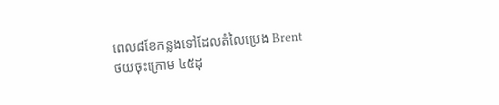ពេល៨ខែកន្លងទៅដែលតំលៃប្រេង Brent
ថយចុះក្រោម ៤៥ដុ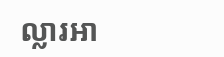ល្លារអា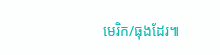មេរិក/ធុងដែរ៕